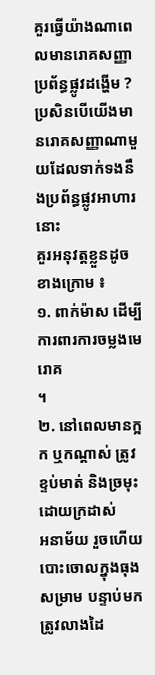គួរធ្វើយ៉ាងណាពេលមានរោគសញ្ញាប្រព័ន្ធផ្លូវដង្ហើម ?
ប្រសិនបើយើងមានរោគសញ្ញាណាមួយដែលទាក់ទងនឹងប្រព័ន្ធផ្លូវអាហារនោះ
គួរអនុវត្តខ្លួនដូចខាងក្រោម ៖
១. ពាក់ម៉ាស ដើម្បីការពារការចម្លងមេរោគ
។
២. នៅពេលមានក្អក ឬកណ្តាស់ ត្រូវខ្ទប់មាត់ និងច្រមុះដោយក្រដាស់
អនាម័យ រួចហើយ បោះចោលក្នុងធុងសម្រាម បន្ទាប់មកត្រូវលាងដៃ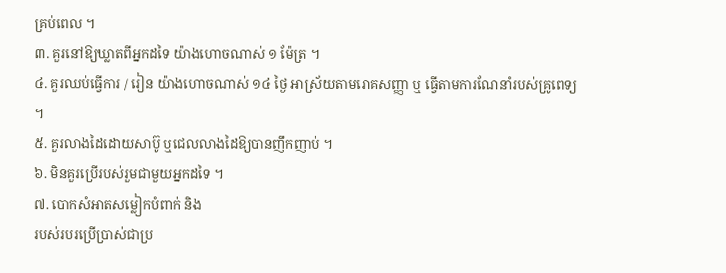គ្រប់ពេល ។
៣. គួរនៅឱ្យឃ្លាតពីអ្នកដទៃ យ៉ាងហោចណាស់ ១ ម៉ែត្រ ។
៤. គួរឈប់ធ្វើការ / រៀន យ៉ាងហោចណាស់ ១៤ ថ្ងៃ អាស្រ័យតាមរោគសញ្ញា ឬ ធ្វើតាមការណែនាំរបស់គ្រូពេទ្យ
។
៥. គួរលាងដៃដោយសាប៊ូ ឬជេលលាងដៃឱ្យបានញឹកញាប់ ។
៦. មិនគួរប្រើរបស់រួមជាមួយអ្នកដទៃ ។
៧. បោកសំអាតសម្លៀកបំពាក់ និង
របស់របរប្រើប្រាស់ជាប្រ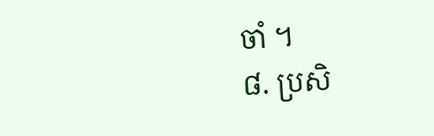ចាំ ។
៨. ប្រសិ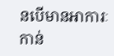នបើមានអាការៈកាន់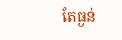តែធ្ងន់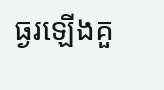ធ្ងរឡើងគួ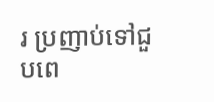រ ប្រញាប់ទៅជួបពេ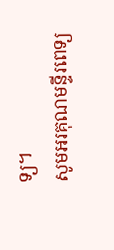ទ្យ។
សូមអរគុណមន្ទីរពេទ្យ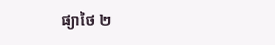ផ្យាថៃ ២